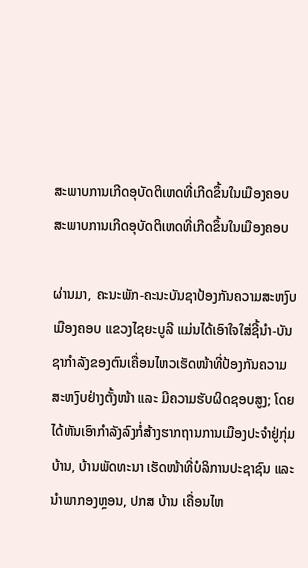ສະພາບການເກີດອຸບັດຕິເຫດທີ່ເກີດຂຶ້ນໃນເມືອງຄອບ
ສະພາບການເກີດອຸບັດຕິເຫດທີ່ເກີດຂຶ້ນໃນເມືອງຄອບ

ຜ່ານມາ, ຄະນະພັກ-ຄະນະບັນຊາປ້ອງກັນຄວາມສະຫງົບ ເມືອງຄອບ ແຂວງໄຊຍະບູລີ ແມ່ນໄດ້ເອົາໃຈໃສ່ຊີ້ນໍາ-ບັນຊາກໍາລັງຂອງຕົນເຄື່ອນໄຫວເຮັດໜ້າທີ່ປ້ອງກັນຄວາມສະຫງົບຢ່າງຕັ້ງໜ້າ ແລະ ມີຄວາມຮັບຜິດຊອບສູງ; ໂດຍໄດ້ຫັນເອົາກໍາລັງລົງກໍ່ສ້າງຮາກຖານການເມືອງປະຈໍາຢູ່ກຸ່ມບ້ານ, ບ້ານພັດທະນາ ເຮັດໜ້າທີ່ບໍລິການປະຊາຊົນ ແລະ ນໍາພາກອງຫຼອນ, ປກສ ບ້ານ ເຄື່ອນໄຫ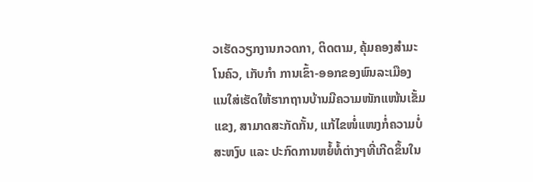ວເຮັດວຽກງານກວດກາ, ຕິດຕາມ, ຄຸ້ມຄອງສໍາມະໂນຄົວ, ເກັບກໍາ ການເຂົ້າ-ອອກຂອງພົນລະເມືອງ ແນໃສ່ເຮັດໃຫ້ຮາກຖານບ້ານມີຄວາມໜັກແໜ້ນເຂັ້ມແຂງ, ສາມາດສະກັດກັ້ນ, ແກ້ໄຂໜໍ່ແໜງກໍ່ຄວາມບໍ່ສະຫງົບ ແລະ ປະກົດການຫຍໍ້ທໍ້ຕ່າງໆທີ່ເກີດຂຶ້ນໃນ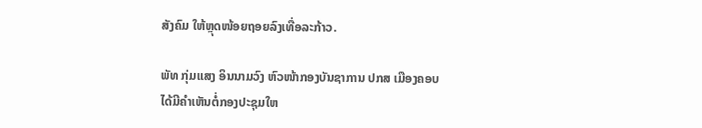ສັງຄົມ ໃຫ້ຫຼຸດໜ້ອຍຖອຍລົງເທື່ອລະກ້າວ.

ພັທ ກຸ່ມແສງ ອິນນາມວົງ ຫົວໜ້າກອງບັນຊາການ ປກສ ເມືອງຄອບ ໄດ້ມີຄໍາເຫັນຕໍ່ກອງປະຊຸມໃຫ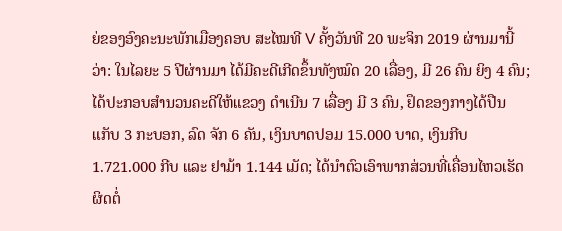ຍ່ຂອງອົງຄະນະພັກເມືອງຄອບ ສະໄໝທີ V ຄັ້ງວັນທີ 20 ພະຈິກ 2019 ຜ່ານມານີ້ວ່າ: ໃນໄລຍະ 5 ປີຜ່ານມາ ໄດ້ມີຄະດີເກີດຂຶ້ນທັງໝົດ 20 ເລື່ອງ, ມີ 26 ຄົນ ຍິງ 4 ຄົນ; ໄດ້ປະກອບສໍານວນຄະດີໃຫ້ແຂວງ ດໍາເນີນ 7 ເລື່ອງ ມີ 3 ຄົນ, ຢຶດຂອງກາງໄດ້ປືນແກັບ 3 ກະບອກ, ລົດ ຈັກ 6 ຄັນ, ເງິນບາດປອມ 15.000 ບາດ, ເງິນກີບ 1.721.000 ກີບ ແລະ ຢາມ້າ 1.144 ເມັດ; ໄດ້ນໍາຕົວເອົາພາກສ່ວນທີ່ເຄື່ອນໄຫວເຮັດຜິດຕໍ່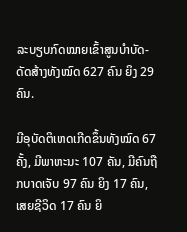ລະບຽບກົດໝາຍເຂົ້າສູນບໍາບັດ-ດັດສ້າງທັງໝົດ 627 ຄົນ ຍິງ 29 ຄົນ.

ມີອຸບັດຕິເຫດເກີດຂຶ້ນທັງໝົດ 67 ຄັ້ງ, ມີພາຫະນະ 107 ຄັນ, ມີຄົນຖືກບາດເຈັບ 97 ຄົນ ຍິງ 17 ຄົນ, ເສຍຊີວິດ 17 ຄົນ ຍິ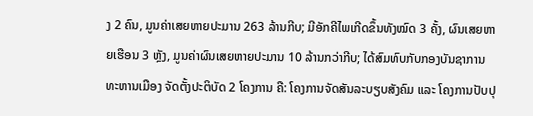ງ 2 ຄົນ, ມູນຄ່າເສຍຫາຍປະມານ 263 ລ້ານກີບ; ມີອັກຄີໄພເກີດຂຶ້ນທັງໝົດ 3 ຄັ້ງ, ຜົນເສຍຫາຍເຮືອນ 3 ຫຼັງ, ມູນຄ່າຜົນເສຍຫາຍປະມານ 10 ລ້ານກວ່າກີບ; ໄດ້ສົມທົບກັບກອງບັນຊາການທະຫານເມືອງ ຈັດຕັ້ງປະຕິບັດ 2 ໂຄງການ ຄື: ໂຄງການຈັດສັນລະບຽບສັງຄົມ ແລະ ໂຄງການປັບປຸ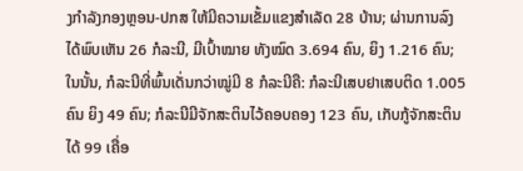ງກໍາລັງກອງຫຼອນ-ປກສ ໃຫ້ມີຄວາມເຂັ້ມແຂງສໍາເລັດ 28 ບ້ານ; ຜ່ານການລົງ ໄດ້ພົບເຫັນ 26 ກໍລະນີ, ມີເປົ້າໝາຍ ທັງໝົດ 3.694 ຄົນ, ຍິງ 1.216 ຄົນ; ໃນນັ້ນ, ກໍລະນີທີ່ພົ້ນເດັ່ນກວ່າໝູ່ມີ 8 ກໍລະນີຄື: ກໍລະນີເສບຢາເສບຕິດ 1.005 ຄົນ ຍິງ 49 ຄົນ; ກໍລະນີມີຈັກສະຕິນໄວ້ຄອບຄອງ 123 ຄົນ, ເກັບກູ້ຈັກສະຕິນໄດ້ 99 ເຄື່ອ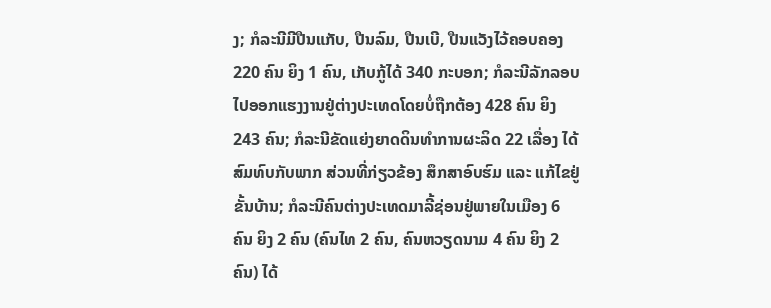ງ; ກໍລະນີມີປືນແກັບ, ປືນລົມ, ປືນເບີ, ປືນແວັງໄວ້ຄອບຄອງ 220 ຄົນ ຍິງ 1 ຄົນ, ເກັບກູ້ໄດ້ 340 ກະບອກ; ກໍລະນີລັກລອບໄປອອກແຮງງານຢູ່ຕ່າງປະເທດໂດຍບໍ່ຖືກຕ້ອງ 428 ຄົນ ຍິງ 243 ຄົນ; ກໍລະນີຂັດແຍ່ງຍາດດິນທໍາການຜະລິດ 22 ເລື່ອງ ໄດ້ສົມທົບກັບພາກ ສ່ວນທີ່ກ່ຽວຂ້ອງ ສຶກສາອົບຮົມ ແລະ ແກ້ໄຂຢູ່ຂັ້ນບ້ານ; ກໍລະນີຄົນຕ່າງປະເທດມາລີ້ຊ່ອນຢູ່ພາຍໃນເມືອງ 6 ຄົນ ຍິງ 2 ຄົນ (ຄົນໄທ 2 ຄົນ, ຄົນຫວຽດນາມ 4 ຄົນ ຍິງ 2 ຄົນ) ໄດ້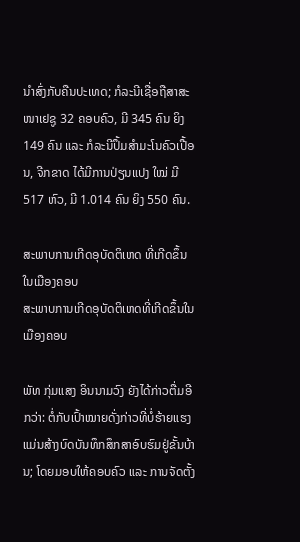ນໍາສົ່ງກັບຄືນປະເທດ; ກໍລະນີເຊື່ອຖືສາສະໜາເຢຊູ 32 ຄອບຄົວ, ມີ 345 ຄົນ ຍິງ 149 ຄົນ ແລະ ກໍລະນີປຶ້ມສໍາມະໂນຄົວເປື້ອນ, ຈີກຂາດ ໄດ້ມີການປ່ຽນແປງ ໃໝ່ ມີ 517 ຫົວ, ມີ 1.014 ຄົນ ຍິງ 550 ຄົນ.

ສະພາບການເກີດອຸບັດຕິເຫດ ທີ່ເກີດຂຶ້ນໃນເມືອງຄອບ
ສະພາບການເກີດອຸບັດຕິເຫດທີ່ເກີດຂຶ້ນໃນເມືອງຄອບ

ພັທ ກຸ່ມແສງ ອິນນາມວົງ ຍັງໄດ້ກ່າວຕື່ມອີກວ່າ: ຕໍ່ກັບເປົ້າໝາຍດັ່ງກ່າວທີ່ບໍ່ຮ້າຍແຮງແມ່ນສ້າງບົດບັນທຶກສຶກສາອົບຮົມຢູ່ຂັ້ນບ້ານ; ໂດຍມອບໃຫ້ຄອບຄົວ ແລະ ການຈັດຕັ້ງ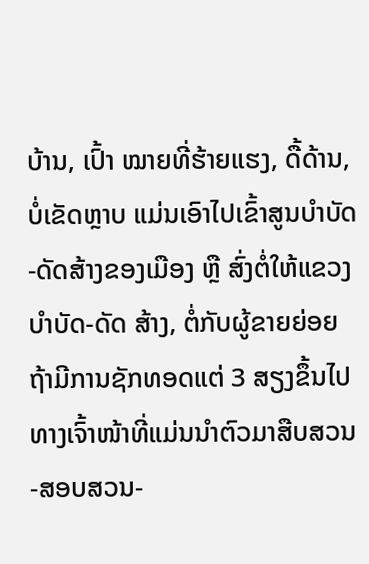ບ້ານ, ເປົ້າ ໝາຍທີ່ຮ້າຍແຮງ, ດື້ດ້ານ, ບໍ່ເຂັດຫຼາບ ແມ່ນເອົາໄປເຂົ້າສູນບໍາບັດ-ດັດສ້າງຂອງເມືອງ ຫຼື ສົ່ງຕໍ່ໃຫ້ແຂວງບໍາບັດ-ດັດ ສ້າງ, ຕໍ່ກັບຜູ້ຂາຍຍ່ອຍ ຖ້າມີການຊັກທອດແຕ່ 3 ສຽງຂຶ້ນໄປ ທາງເຈົ້າໜ້າທີ່ແມ່ນນໍາຕົວມາສືບສວນ-ສອບສວນ-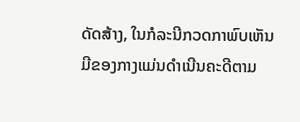ດັດສ້າງ, ໃນກໍລະນີກວດກາພົບເຫັນມີຂອງກາງແມ່ນດໍາເນີນຄະດີຕາມ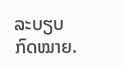ລະບຽບກົດໝາຍ.